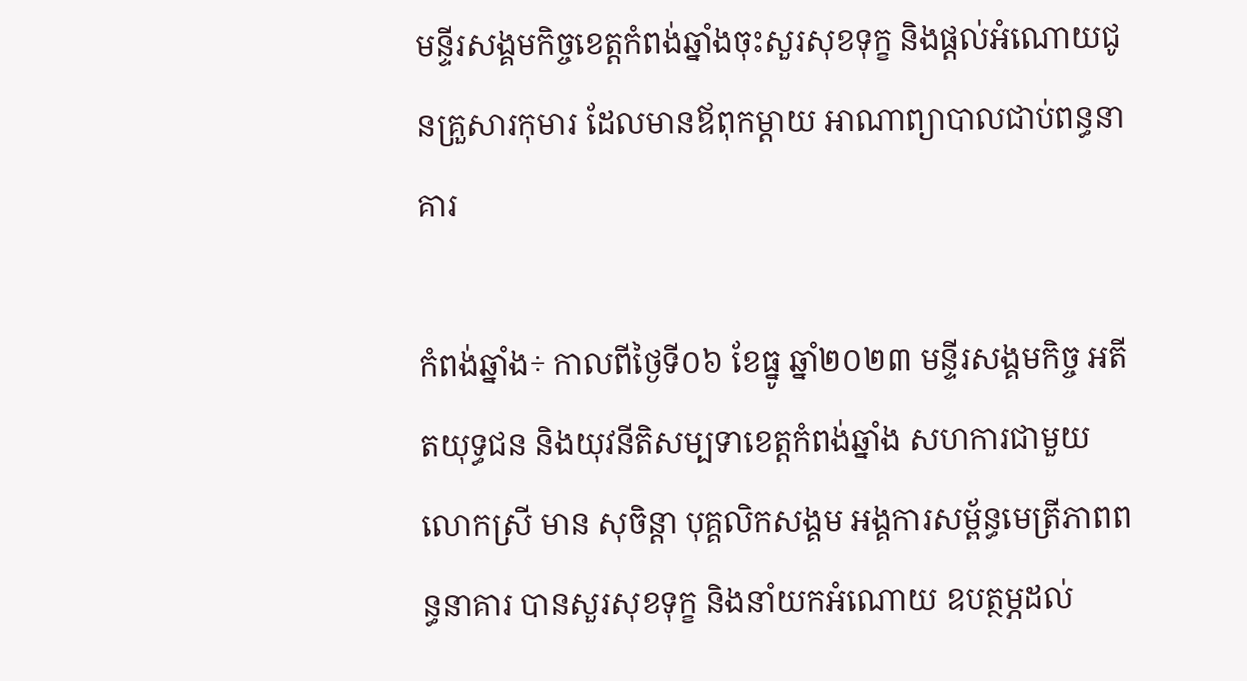មន្ទីរសង្គមកិច្ចខេត្តកំពង់ឆ្នាំងចុះសួរសុខទុក្ខ និងផ្តល់អំណោយជូនគ្រួសារកុមារ ដែលមានឪពុកម្ដាយ អាណាព្យាបាលជាប់ពន្ធនាគារ

កំពង់ឆ្នាំង÷ កាលពីថ្ងៃទី០៦ ខែធ្នូ ឆ្នាំ២០២៣ មន្ទីរសង្គមកិច្ច អតីតយុទ្ធជន និងយុវនីតិសម្បទាខេត្តកំពង់ឆ្នាំង សហការជាមួយ លោកស្រី មាន សុចិន្តា បុគ្គលិកសង្គម អង្គការសម្ព័ន្ធមេត្រីភាពពន្ធនាគារ បានសួរសុខទុក្ខ និងនាំយកអំណោយ ឧបត្ថម្ភដល់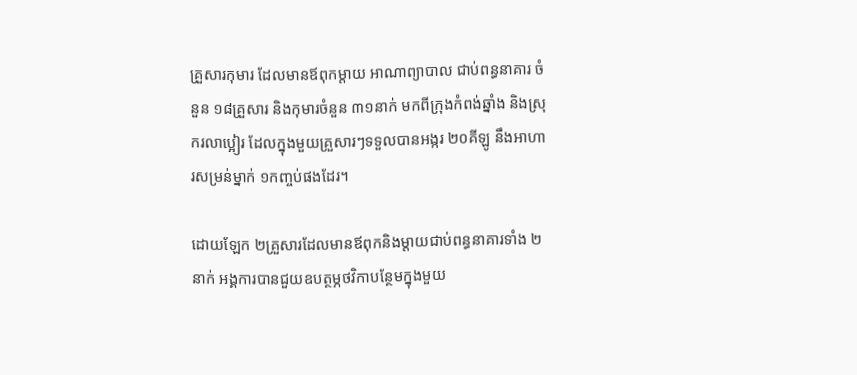គ្រួសារកុមារ ដែលមានឪពុកម្ដាយ អាណាព្យាបាល ជាប់ពន្ធនាគារ ចំនួន ១៨គ្រួសារ និងកុមារចំនួន ៣១នាក់ មកពីក្រុងកំពង់ឆ្នាំង និងស្រុករលាប្អៀរ ដែលក្នុងមួយគ្រួសារៗទទួលបានអង្ករ ២០គីឡូ នឹងអាហារសម្រន់ម្នាក់ ១កញ្ចប់ផងដែរ។

ដោយឡែក ២គ្រួសារដែលមានឪពុកនិងម្ដាយជាប់ពន្ធនាគារទាំង ២នាក់ អង្គការបានជួយឧបត្ថម្ភថវិកាបន្ថែមក្នុងមួយ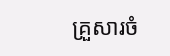គ្រួសារចំ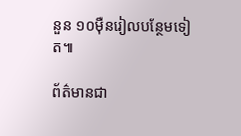នួន ១០ម៉ឺនរៀលបន្ថែមទៀត៕

ព័ត៌មានជា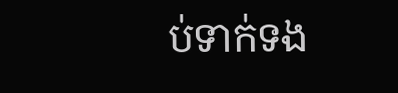ប់ទាក់ទង